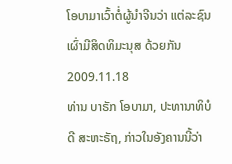ໂອບາມາເວົ້າຕໍ່ຜູ້ນໍາຈີນວ່າ ແຕ່ລະຊົນເຜົ່າມີສິດທິມະນຸສ ດ້ວຍກັນ
2009.11.18
ທ່ານ ບາຣັກ ໂອບາມາ, ປະທານາທິບໍດີ ສະຫະຣັຖ, ກ່າວໃນອັງຄານນີ້ວ່າ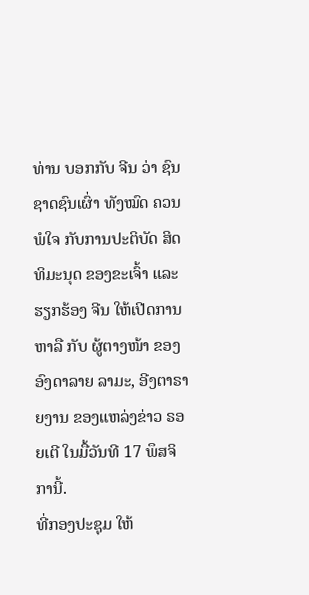ທ່ານ ບອກກັບ ຈີນ ວ່າ ຊົນຊາດຊົນເຜົ່າ ທັງໝົດ ຄວນ ພໍໃຈ ກັບການປະຕິບັດ ສິດທິມະນຸດ ຂອງຂະເຈົ້າ ແລະ ຮຽກຮ້ອງ ຈີນ ໃຫ້ເປີດການຫາລື ກັບ ຜູ້ຕາງໜ້າ ຂອງອົງດາລາຍ ລາມະ, ອີງຕາຣາຍງານ ຂອງແຫລ່ງຂ່າວ ຣອຍເຕີ ໃນມື້ວັນທີ 17 ພຶສຈິການີ້.
ທີ່ກອງປະຊຸມ ໃຫ້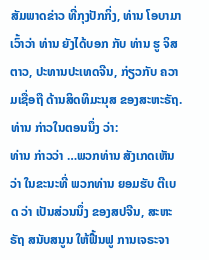ສັມພາດຂ່າວ ທີ່ກຸງປັກກິ່ງ, ທ່ານ ໂອບາມາ ເວົ້າວ່າ ທ່ານ ຍັງໄດ້ບອກ ກັບ ທ່ານ ຮູ ຈິສຕາວ, ປະທານປະເທດຈີນ, ກ່ຽວກັບ ຄວາມເຊື່ອຖື ດ້ານສິດທິມະນຸສ ຂອງສະຫະຣັຖ. ທ່ານ ກ່າວໃນຕອນນຶ່ງ ວ່າ:
ທ່ານ ກ່າວວ່າ …ພວກທ່ານ ສັງເກດເຫັນວ່າ ໃນຂະນະທີ່ ພວກທ່ານ ຍອມຮັບ ຕີເບດ ວ່າ ເປັນສ່ວນນຶ່ງ ຂອງສປຈີນ, ສະຫະຣັຖ ສນັບສນູນ ໃຫ້ຟື້ນຟູ ການເຈຣະຈາ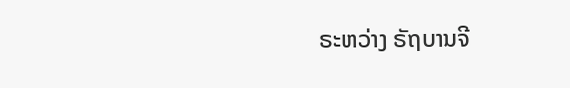ຣະຫວ່າງ ຣັຖບານຈີ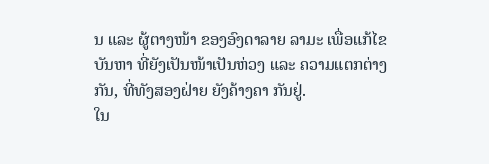ນ ແລະ ຜູ້ຕາງໜ້າ ຂອງອົງດາລາຍ ລາມະ ເພື່ອແກ້ໄຂບັນຫາ ທີ່ຍັງເປັນໜ້າເປັນຫ່ວງ ແລະ ຄວາມແຕກຕ່າງກັນ, ທີ່ທັງສອງຝ່າຍ ຍັງຄ້າງຄາ ກັນຢູ່.
ໃນ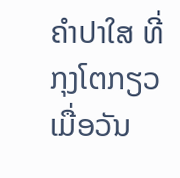ຄໍາປາໃສ ທີ່ກຸງໂຕກຽວ ເມື່ອວັນ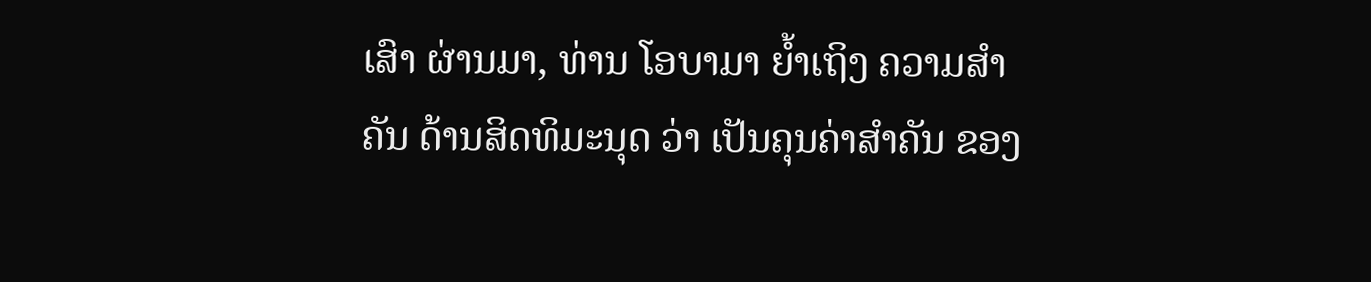ເສົາ ຜ່ານມາ, ທ່ານ ໂອບາມາ ຍໍ້າເຖິງ ຄວາມສໍາຄັນ ດ້ານສິດທິມະນຸດ ວ່າ ເປັນຄຸນຄ່າສໍາຄັນ ຂອງ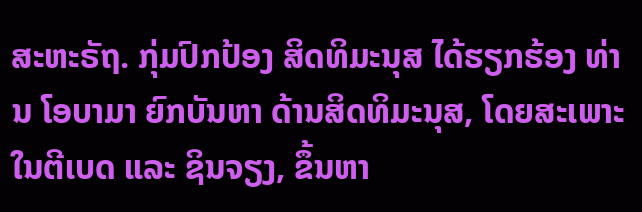ສະຫະຣັຖ. ກຸ່ມປົກປ້ອງ ສິດທິມະນຸສ ໄດ້ຮຽກຮ້ອງ ທ່ານ ໂອບາມາ ຍົກບັນຫາ ດ້ານສິດທິມະນຸສ, ໂດຍສະເພາະ ໃນຕີເບດ ແລະ ຊິນຈຽງ, ຂຶ້ນຫາ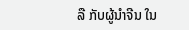ລື ກັບຜູ້ນໍາຈີນ ໃນ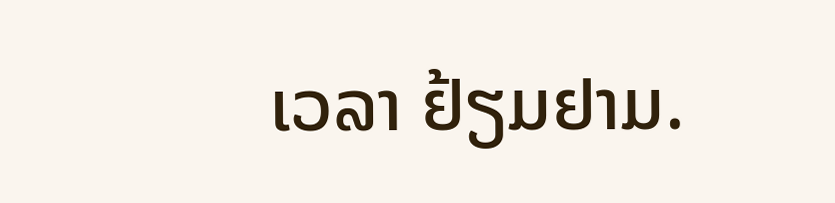ເວລາ ຢ້ຽມຢາມ.